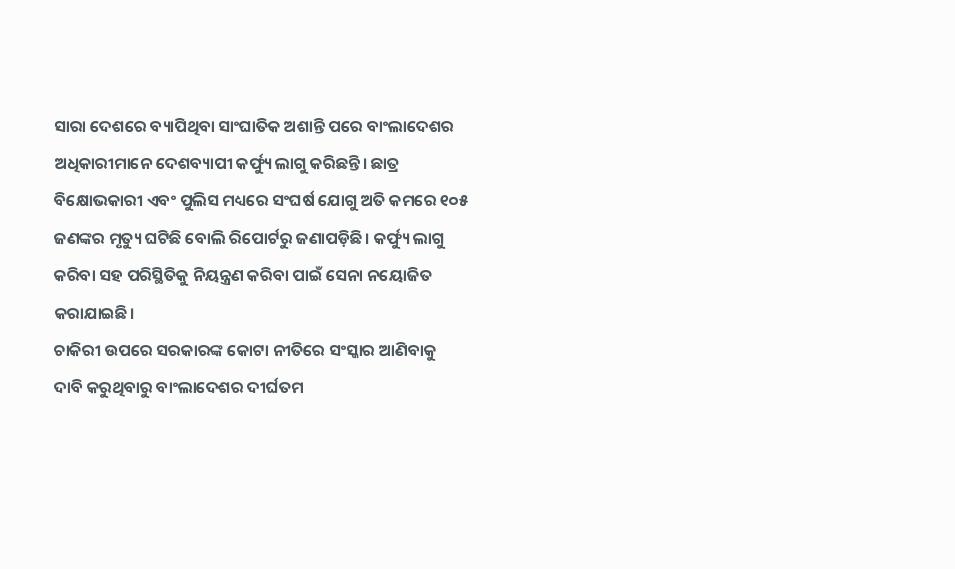ସାରା ଦେଶରେ ବ୍ୟାପିଥିବା ସାଂଘାତିକ ଅଶାନ୍ତି ପରେ ବାଂଲାଦେଶର ଅଧିକାରୀମାନେ ଦେଶବ୍ୟାପୀ କର୍ଫ୍ୟୁ ଲାଗୁ କରିଛନ୍ତି। ଛାତ୍ର ବିକ୍ଷୋଭକାରୀ ଏବଂ ପୁଲିସ ମଧ୍ୟରେ ସଂଘର୍ଷ ଯୋଗୁ ଅତି କମରେ ୧୦୫ ଜଣଙ୍କର ମୃତ୍ୟୁ ଘଟିଛି ବୋଲି ରିପୋର୍ଟରୁ ଜଣାପଡ଼ିଛି। କର୍ଫ୍ୟୁ ଲାଗୁ କରିବା ସହ ପରିସ୍ଥିତିକୁ ନିୟନ୍ତ୍ରଣ କରିବା ପାଇଁ ସେନା ନୟୋଜିତ କରାଯାଇଛି।
ଚାକିରୀ ଉପରେ ସରକାରଙ୍କ କୋଟା ନୀତିରେ ସଂସ୍କାର ଆଣିବାକୁ ଦାବି କରୁଥିବାରୁ ବାଂଲାଦେଶର ଦୀର୍ଘତମ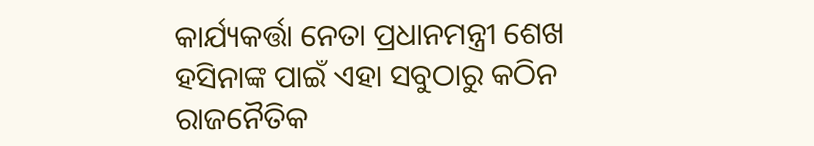କାର୍ଯ୍ୟକର୍ତ୍ତା ନେତା ପ୍ରଧାନମନ୍ତ୍ରୀ ଶେଖ ହସିନାଙ୍କ ପାଇଁ ଏହା ସବୁଠାରୁ କଠିନ ରାଜନୈତିକ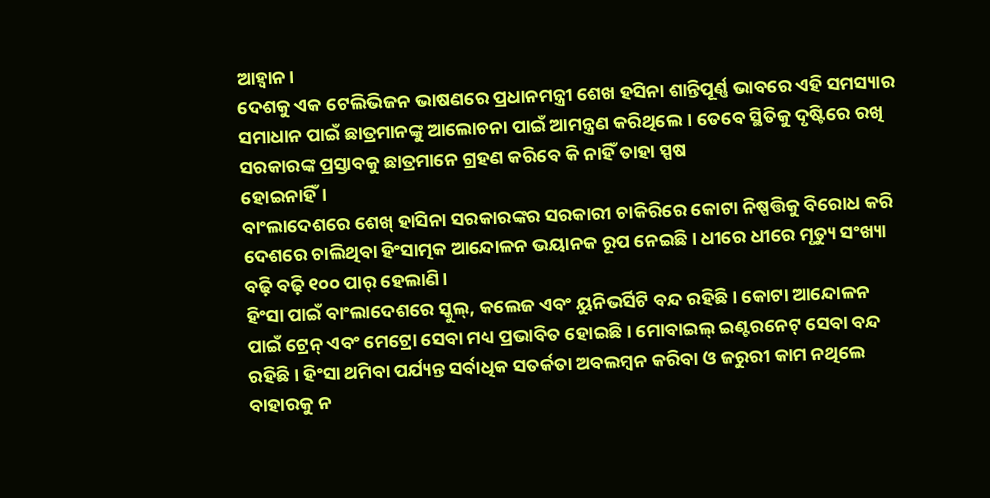ଆହ୍ବାନ।
ଦେଶକୁ ଏକ ଟେଲିଭିଜନ ଭାଷଣରେ ପ୍ରଧାନମନ୍ତ୍ରୀ ଶେଖ ହସିନା ଶାନ୍ତିପୂର୍ଣ୍ଣ ଭାବରେ ଏହି ସମସ୍ୟାର ସମାଧାନ ପାଇଁ ଛାତ୍ରମାନଙ୍କୁ ଆଲୋଚନା ପାଇଁ ଆମନ୍ତ୍ରଣ କରିଥିଲେ। ତେବେ ସ୍ଥିତିକୁ ଦୃଷ୍ଟିରେ ରଖି ସରକାରଙ୍କ ପ୍ରସ୍ତାବକୁ ଛାତ୍ରମାନେ ଗ୍ରହଣ କରିବେ କି ନାହିଁ ତାହା ସ୍ପଷ
ହୋଇନାହିଁ।
ବାଂଲାଦେଶରେ ଶେଖ୍ ହାସିନା ସରକାରଙ୍କର ସରକାରୀ ଚାକିରିରେ କୋଟା ନିଷ୍ପତ୍ତିକୁ ବିରୋଧ କରି ଦେଶରେ ଚାଲିଥିବା ହିଂସାତ୍ମକ ଆନ୍ଦୋଳନ ଭୟାନକ ରୂପ ନେଇଛି। ଧୀରେ ଧୀରେ ମୃତ୍ୟୁ ସଂଖ୍ୟା ବଢ଼ି ବଢ଼ି ୧୦୦ ପାର୍ ହେଲାଣି।
ହିଂସା ପାଇଁ ବାଂଲାଦେଶରେ ସ୍କୁଲ୍, କଲେଜ ଏବଂ ୟୁନିଭର୍ସିଟି ବନ୍ଦ ରହିଛି। କୋଟା ଆନ୍ଦୋଳନ ପାଇଁ ଟ୍ରେନ୍ ଏବଂ ମେଟ୍ରୋ ସେବା ମଧ୍ୟ ପ୍ରଭାବିତ ହୋଇଛି। ମୋବାଇଲ୍ ଇଣ୍ଟରନେଟ୍ ସେବା ବନ୍ଦ ରହିଛି। ହିଂସା ଥମିବା ପର୍ଯ୍ୟନ୍ତ ସର୍ବାଧିକ ସତର୍କତା ଅବଲମ୍ବନ କରିବା ଓ ଜରୁରୀ କାମ ନଥିଲେ ବାହାରକୁ ନ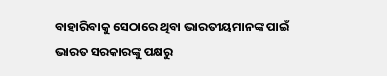ବାହାରିବାକୁ ସେଠାରେ ଥିବା ଭାରତୀୟମାନଙ୍କ ପାଇଁ ଭାରତ ସରକାରଙ୍କୁ ପକ୍ଷରୁ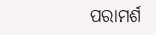ପରାମର୍ଶ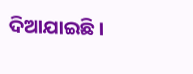ଦିଆଯାଇଛି।